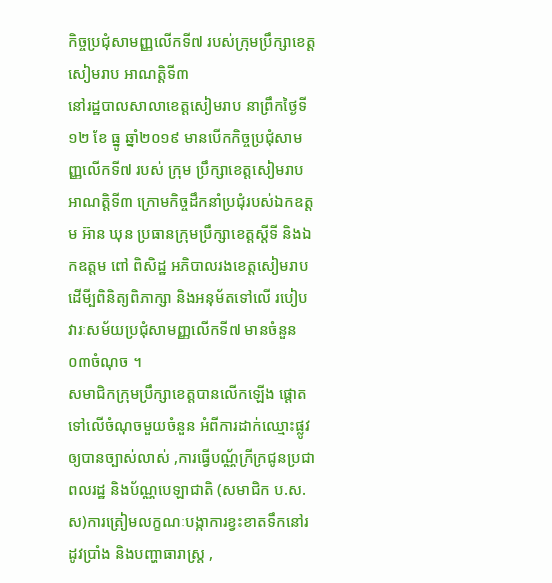កិច្ចប្រជុំសាមញ្ញលើកទី៧ របស់ក្រុមប្រឹក្សាខេត្តសៀមរាប អាណត្តិទី៣
នៅរដ្ឋបាលសាលាខេត្តសៀមរាប នាព្រឹកថ្ងៃទី១២ ខែ ធ្នូ ឆ្នាំ២០១៩ មានបើកកិច្ចប្រជុំសាមញ្ញលើកទី៧ របស់ ក្រុម ប្រឹក្សាខេត្តសៀមរាប អាណត្តិទី៣ ក្រោមកិច្ចដឹកនាំប្រជុំរបស់ឯកឧត្តម អ៊ាន ឃុន ប្រធានក្រុមប្រឹក្សាខេត្តស្តីទី និងឯកឧត្តម ពៅ ពិសិដ្ឋ អភិបាលរងខេត្តសៀមរាប ដើមី្បពិនិត្យពិភាក្សា និងអនុម័តទៅលើ របៀបវារៈសម័យប្រជុំសាមញ្ញលើកទី៧ មានចំនួន០៣ចំណុច ។
សមាជិកក្រុមប្រឹក្សាខេត្តបានលើកឡើង ផ្តោតទៅលើចំណុចមួយចំនួន អំពីការដាក់ឈ្មោះផ្លូវឲ្យបានច្បាស់លាស់ ,ការធ្វើបណ្ណ័ក្រីក្រជូនប្រជាពលរដ្ឋ និងប័ណ្ណបេឡាជាតិ (សមាជិក ប.ស.ស)ការត្រៀមលក្ខណៈបង្កាការខ្វះខាតទឹកនៅរដូវប្រាំង និងបញ្ហាធារាស្ត្រ ,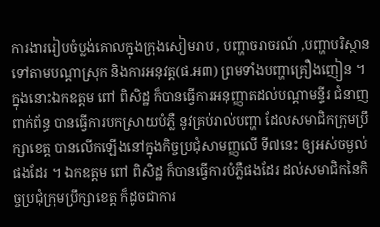ការងាររៀបចំប្លង់គោលក្នុងក្រុងសៀមរាប , បញ្ហាចរាចរណ៍ ,បញ្ហាបរិស្ថានទៅតាមបណ្តាស្រុក និងការអនុវត្ត(ផ.អ៣) ព្រមទាំងបញ្ហាគ្រឿងញៀន ។
ក្នុងនោះឯកឧត្តម ពៅ ពិសិដ្ឋ ក៏បានធ្វើការអនុញ្ញាតដល់បណ្តាមន្ទីរ ជំនាញពាក់ព័ន្ធ បានធ្វើការបកស្រាយបំភ្លឺ នូវគ្រប់រាល់បញ្ហា ដែលសមាជិកក្រុមប្រឹក្សាខេត្ត បានលើកឡើងនៅក្នុងកិច្ចប្រជុំសាមញ្ញលើ ទី៧នេះ ឲ្យអស់ចម្ងល់ផងដែរ ។ ឯកឧត្តម ពៅ ពិសិដ្ឋ ក៏បានធ្វើការបំភ្លឺផងដែរ ដល់សមាជិកនៃកិច្ចប្រជុំក្រុមប្រឹក្សាខេត្ត ក៏ដូចជាការ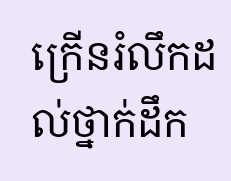ក្រើនរំលឹកដល់ថ្នាក់ដឹក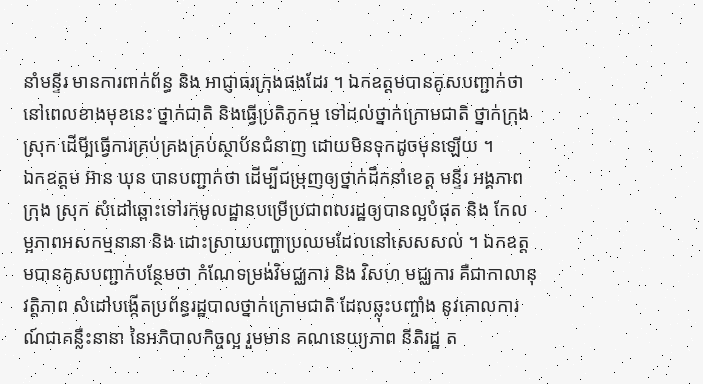នាំមន្ទីរ មានការពាក់ព័ន្ធ និង អាជ្ញាធរក្រុងផងដែរ ។ ឯកឧត្តមបានគូសបញ្ជាក់ថា នៅពេលខាងមុខនេះ ថ្នាក់ជាតិ និងធ្វើប្រតិភូកម្ម ទៅដល់ថ្នាក់ក្រោមជាតិ ថ្នាក់ក្រុង ស្រុក ដើមី្បធ្វើការគ្រប់គ្រងគ្រប់ស្ថាប័នជំនាញ ដោយមិនទុកដូចមុនឡើយ ។
ឯកឧត្តម អ៊ាន ឃុន បានបញ្ជាក់ថា ដើម្បីជម្រុញឲ្យថ្នាក់ដឹកនាំខេត្ត មន្ទីរ អង្គភាព ក្រុង ស្រុក សំដៅឆ្ពោះទៅរកមូលដ្ឋានបម្រើប្រជាពលរដ្ឋឲ្យបានល្អបំផុត និង កែលម្អភាពអសកម្មនានា និង ដោះស្រាយបញ្ហាប្រឈមដែលនៅសេសសល់ ។ ឯកឧត្តមបានគូសបញ្ជាក់បន្ថែមថា កំណែទម្រង់វិមជ្ឈការ និង វិសហ មជ្ឈការ គឺជាកាលានុវត្តិភាព សំដៅបង្កើតប្រព័ន្ធរដ្ឋបាលថ្នាក់ក្រោមជាតិ ដែលឆ្លុះបញ្ចាំង នូវគោលការណ៍ជាគន្លឺះនានា នៃអភិបាលកិច្ចល្អ រួមមាន គណនេយ្យភាព នីតិរដ្ឋ ត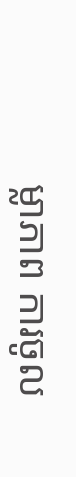ម្លាភាព ការចូល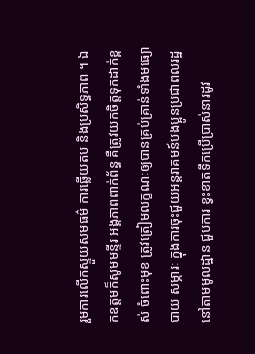រួមការលើកស្ទួយសមធម៌ ការឆ្លើយតប និងប្រសិទ្ធភាព ។ ឯកឧត្តមក៏សូមមន្ទីរ អង្គភាពពាក់ព័ន្ធ គឺត្រូវយកចិត្តទុកដាក់ខ្ពស់ ចំពោះមុខ ត្រូវត្រៀមលក្ខណៈឲ្យបានគ្រប់គ្រាន់ទាំងមធ្យោបាយ សម្ភារៈ ក្នុងការចុះជួយអន្តរាគមន៍បងប្អូនប្រជាពលរដ្ឋនៅតាមមូលដ្ឋាន ជួបការ ខ្វះខាតទឹកប្រើប្រាស់នារដូវ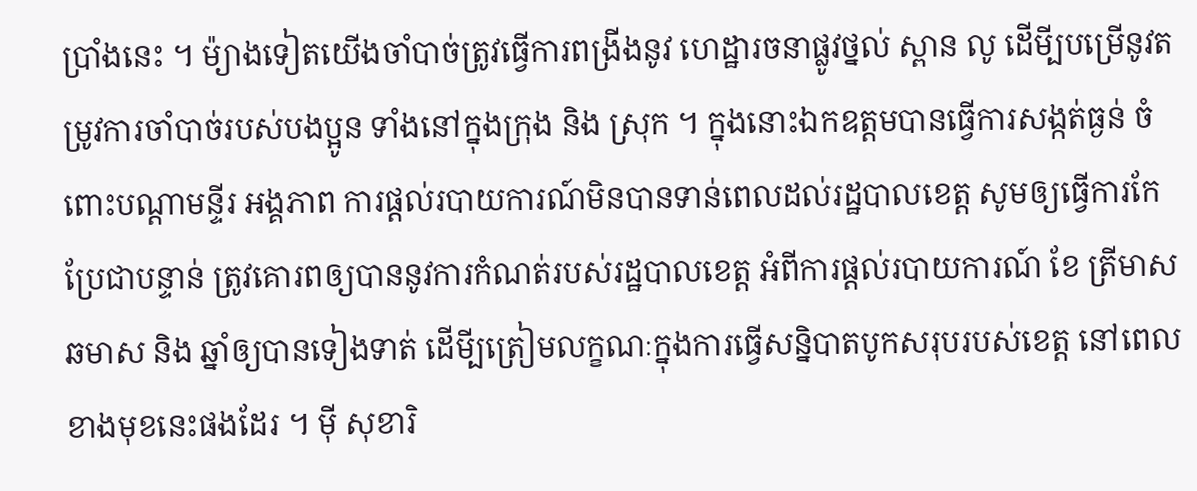ប្រាំងនេះ ។ ម៉្យាងទៀតយើងចាំបាច់ត្រូវធ្វើការពង្រីងនូវ ហេដ្ឋារចនាផ្លូវថ្នល់ ស្ពាន លូ ដើមី្បបម្រើនូវតម្រូវការចាំបាច់របស់បងប្អូន ទាំងនៅក្នុងក្រុង និង ស្រុក ។ ក្នុងនោះឯកឧត្តមបានធ្វើការសង្កត់ធ្ងន់ ចំពោះបណ្តាមន្ទីរ អង្គភាព ការផ្តល់របាយការណ៍មិនបានទាន់ពេលដល់រដ្ឋបាលខេត្ត សូមឲ្យធ្វើការកែប្រែជាបន្ទាន់ ត្រូវគោរពឲ្យបាននូវការកំណត់របស់រដ្ឋបាលខេត្ត អំពីការផ្តល់របាយការណ៍ ខែ ត្រីមាស ឆមាស និង ឆ្នាំឲ្យបានទៀងទាត់ ដើមី្បត្រៀមលក្ខណៈក្នុងការធ្វើសន្និបាតបូកសរុបរបស់ខេត្ត នៅពេលខាងមុខនេះផងដែរ ។ ម៉ី សុខារិ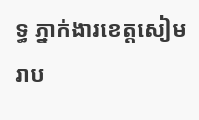ទ្ធ ភ្នាក់ងារខេត្តសៀមរាប